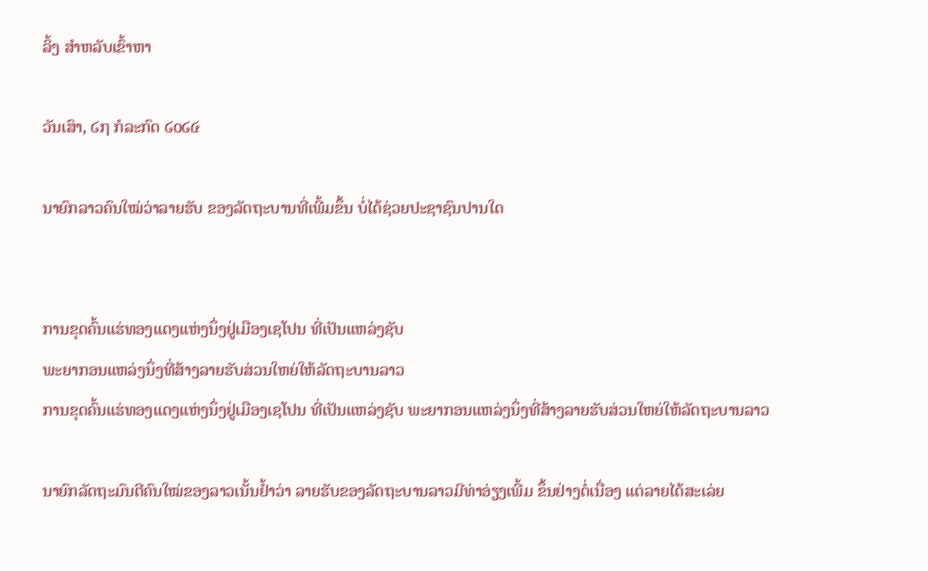ລິ້ງ ສຳຫລັບເຂົ້າຫາ

ວັນເສົາ, ໒໗ ກໍລະກົດ ໒໐໒໔

ນາຍົກລາວຄົນໃໝ່ວ່າລາຍຮັບ ຂອງລັດຖະບານທີ່ເພີ້ມຂຶ້ນ ບໍ່ໄດ້ຊ່ວຍປະຊາຊົນປານໃດ


ການຂຸດຄົ້ນແຮ່ທອງແດງແຫ່ງນຶ່ງຢູ່ເມືອງເຊໂປນ ທີ່ເປັນແຫລ່ງຊັບ
ພະຍາກອນແຫລ່ງນຶ່ງທີ່ສ້າງລາຍຮັບສ່ວນໃຫຍ່ໃຫ້ລັດຖະບານລາວ
ການຂຸດຄົ້ນແຮ່ທອງແດງແຫ່ງນຶ່ງຢູ່ເມືອງເຊໂປນ ທີ່ເປັນແຫລ່ງຊັບ ພະຍາກອນແຫລ່ງນຶ່ງທີ່ສ້າງລາຍຮັບສ່ວນໃຫຍ່ໃຫ້ລັດຖະບານລາວ

ນາຍົກລັດຖະມົນຕີຄົນໃໝ່ຂອງລາວເນັ້ນຢໍ້າວ່າ ລາຍຮັບຂອງລັດຖະບານລາວມີທ່າອ່ຽງເພີ້ມ ຂຶ້ນຢ່າງຕໍ່ເນື່ອງ ແຕ່ລາຍໄດ້ສະເລ່ຍ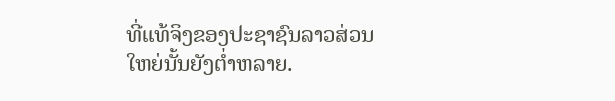ທີ່ແທ້ຈິງຂອງປະຊາຊົນລາວສ່ວນໃຫຍ່ນັ້ນຍັງຕໍ່າຫລາຍ.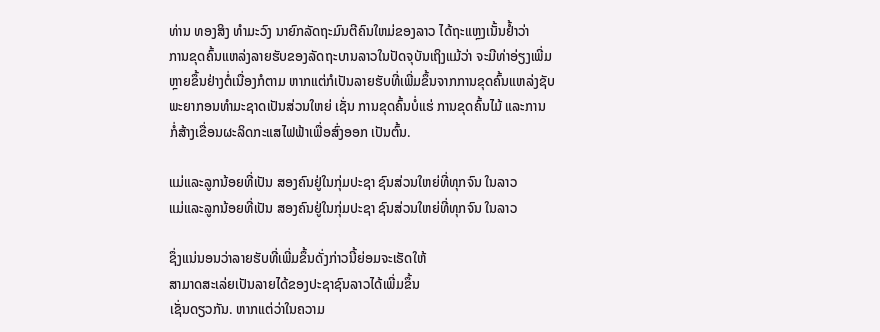ທ່ານ ທອງສິງ ທໍາມະວົງ ນາຍົກລັດຖະມົນຕີຄົນໃຫມ່ຂອງລາວ ໄດ້ຖະແຫຼງເນັ້ນຢໍ້າວ່າ
ການຂຸດຄົ້ນແຫລ່ງລາຍຮັບຂອງລັດຖະບານລາວໃນປັດຈຸບັນເຖິງແມ້ວ່າ ຈະມີທ່າອ່ຽງເພີ່ມ
ຫຼາຍຂຶ້ນຢ່າງຕໍ່ເນື່ອງກໍຕາມ ຫາກແຕ່ກໍເປັນລາຍຮັບທີ່ເພີ່ມຂຶ້ນຈາກການຂຸດຄົ້ນແຫລ່ງຊັບ
ພະຍາກອນທຳມະຊາດເປັນສ່ວນໃຫຍ່ ເຊັ່ນ ການຂຸດຄົ້ນບໍ່ແຮ່ ການຂຸດຄົ້ນໄມ້ ແລະການ
ກໍ່ສ້າງເຂື່ອນຜະລິດກະແສໄຟຟ້າເພື່ອສົ່ງອອກ ເປັນຕົ້ນ.

ແມ່ແລະລູກນ້ອຍທີ່ເປັນ ສອງຄົນຢູ່ໃນກຸ່ມປະຊາ ຊົນສ່ວນໃຫຍ່ທີ່ທຸກຈົນ ໃນລາວ
ແມ່ແລະລູກນ້ອຍທີ່ເປັນ ສອງຄົນຢູ່ໃນກຸ່ມປະຊາ ຊົນສ່ວນໃຫຍ່ທີ່ທຸກຈົນ ໃນລາວ

ຊຶ່ງແນ່ນອນວ່າລາຍຮັບທີ່ເພີ່ມຂຶ້ນດັ່ງກ່າວນີ້ຍ່ອມຈະເຮັດໃຫ້
ສາມາດສະເລ່ຍເປັນລາຍໄດ້ຂອງປະຊາຊົນລາວໄດ້ເພີ່ມຂຶ້ນ
ເຊັ່ນດຽວກັນ. ຫາກແຕ່ວ່າໃນຄວາມ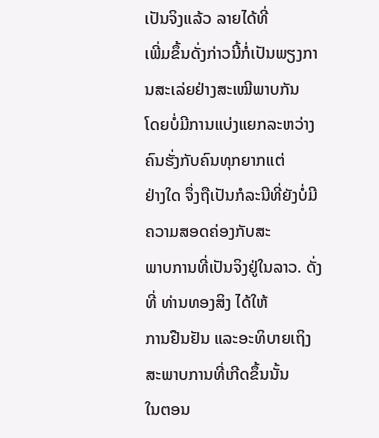ເປັນຈິງແລ້ວ ລາຍໄດ້ທີ່
ເພີ່ມຂຶ້ນດັ່ງກ່າວນີ້ກໍ່ເປັນພຽງການສະເລ່ຍຢ່າງສະເໝີພາບກັນ
ໂດຍບໍ່ມີການແບ່ງແຍກລະຫວ່າງຄົນຮັ່ງກັບຄົນທຸກຍາກແຕ່
ຢ່າງໃດ ຈຶ່ງຖືເປັນກໍລະນີທີ່ຍັງບໍ່ມີຄວາມສອດຄ່ອງກັບສະ
ພາບການທີ່ເປັນຈິງຢູ່ໃນລາວ. ດັ່ງທີ່ ທ່ານທອງສິງ ໄດ້ໃຫ້
ການຢືນຢັນ ແລະອະທິບາຍເຖິງສະພາບການທີ່ເກີດຂຶ້ນນັ້ນ
ໃນຕອນ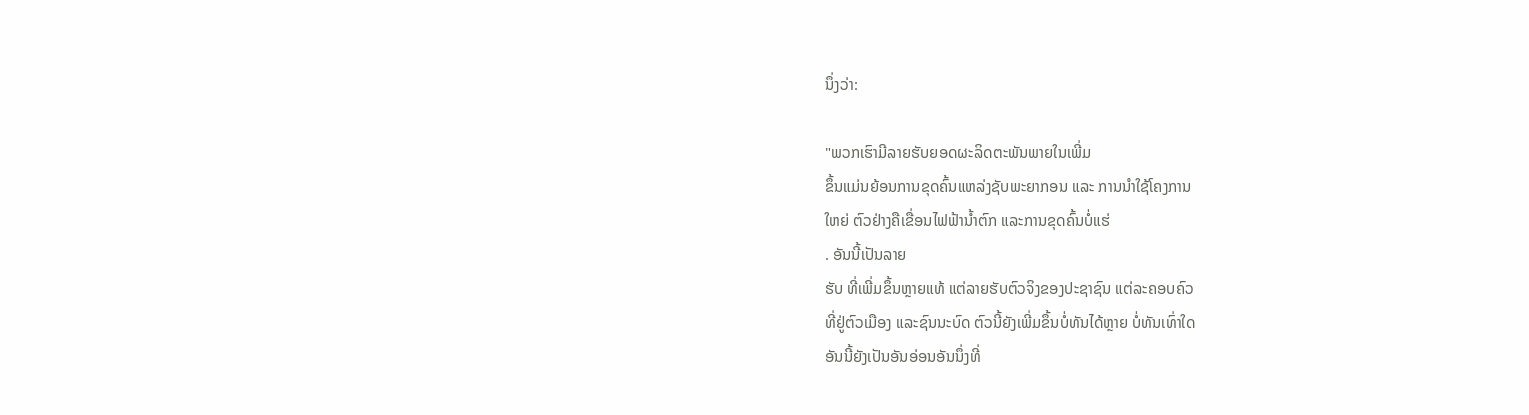ນຶ່ງວ່າ:

"ພວກເຮົາມີລາຍຮັບຍອດຜະລິດຕະພັນພາຍໃນເພີ່ມ
ຂຶ້ນແມ່ນຍ້ອນການຂຸດຄົ້ນແຫລ່ງຊັບພະຍາກອນ ແລະ ການນຳໃຊ້ໂຄງການ
ໃຫຍ່ ຕົວຢ່າງຄືເຂື່ອນໄຟຟ້ານໍ້າຕົກ ແລະການຂຸດຄົ້ນບໍ່ແຮ່
. ອັນນີ້ເປັນລາຍ
ຮັບ ທີ່ເພີ່ມຂຶ້ນຫຼາຍແທ້ ແຕ່ລາຍຮັບຕົວຈິງຂອງປະຊາຊົນ ແຕ່ລະຄອບຄົວ
ທີ່ຢູ່ຕົວເມືອງ ແລະຊົນນະບົດ ຕົວນີ້ຍັງເພີ່ມຂຶ້ນບໍ່ທັນໄດ້ຫຼາຍ ບໍ່ທັນເທົ່າໃດ
ອັນນີ້ຍັງເປັນອັນອ່ອນອັນນຶ່ງທີ່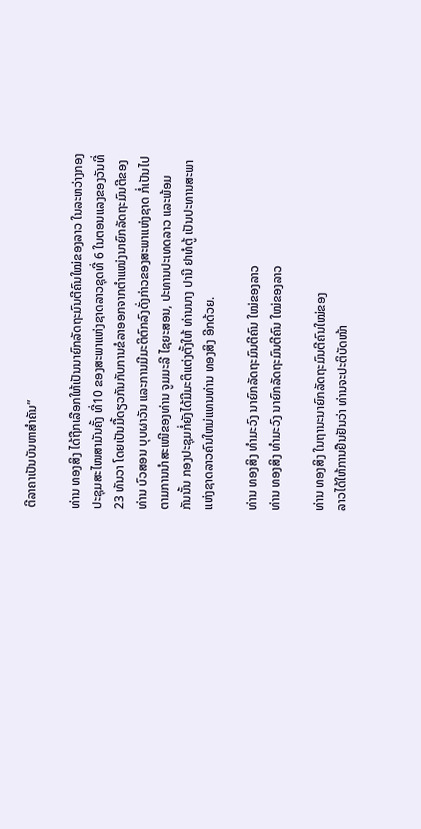ຕີລາຄາເປັນບັນຫາສຳຄັນ”

ທ່ານ ທອງສິງ ໄດ້ຖືກເລືອກໃຫ້ເປັນນາຍົກລັດຖະມົນຕີຄົນໃໝ່ຂອງລາວ ໃນລະຫວ່າງກອງ
ປະຊຸມສະໄໜສາມັນຄັ້ງ ທີ່10 ຂອງສະພາແຫ່ງຊາດລາວຊຸດທີ່ 6 ໃນຕອນແລງຂອງວັນທີ່
23 ທັນວາ ໂດຍເປັນມື້ດຽວກັນກັບການຂໍລາອອກຈາກຕຳແໜ່ງນາຍົກລັດຖະມົນຕີຂອງ
ທ່ານ ບົວສອນ ບຸບຜາວັນ ແລະການມີມະຕິຕົກລົງດັ່ງກ່າວຂອງສະພາແຫ່ງຊາດ ກໍ່ເປັນໄປ
ຕາມການນຳສະເໜີຂອງທ່ານ ຈູມມະລີ ໄຊຍະສອນ, ປະທານປະເທດລາວ ແລະພ້ອມ
ກັນນັ້ນ ກອງປະຊຸມກໍ່ຍັງໄດ້ມີມະຕິແຕ່ງຕັ້ງໃຫ້ ທ່ານນາງ ປານີ ຢາທໍຕູ້ ເປັນປະທານສະພາ
ແຫ່ງຊາດລາວຄົນໃຫມ່ແທນທ່ານ ທອງສິງ ອີກດ້ວຍ.

ທ່ານ ທອງສິງ ທໍາມະວົງ ນາຍົກລັດຖະມົນຕີຄົນ ໃໝ່ຂອງລາວ
ທ່ານ ທອງສິງ ທໍາມະວົງ ນາຍົກລັດຖະມົນຕີຄົນ ໃໝ່ຂອງລາວ

ທ່ານ ທອງສິງ ໃນຖານະນາຍົກລັດຖະມົນຕີຄົນໃໝ່ຂອງ
ລາວໄດ້ໃຫ້ການຢືນຢັນວ່າ ທ່ານຈະປະຕິບັດໜ້າ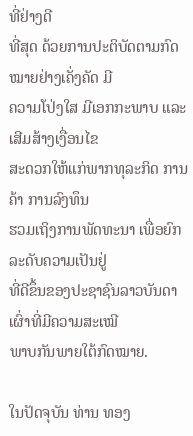ທີ່ຢ່າງດີ
ທີ່ສຸດ ດ້ວຍການປະຕິບັດຕາມກົດໝາຍຢ່າງເຄັ່ງຄັດ ມີ
ຄວາມໂປ່ງໃສ ມີເອກກະພາບ ແລະເສີມສ້າງເງື່ອນໄຂ
ສະດວກໃຫ້ແກ່ພາກທຸລະກິດ ການຄ້າ ການລົງທຶນ
ຮວມເຖິງການພັດທະນາ ເພື່ອຍົກລະດັບຄວາມເປັນຢູ່
ທີ່ດີຂຶ້ນຂອງປະຊາຊົນລາວບັນດາເຜົ່າທີ່ມີຄວາມສະເໝີ
ພາບກັນພາຍໃຕ້ກົດໝາຍ.

ໃນປັດຈຸບັນ ທ່ານ ທອງ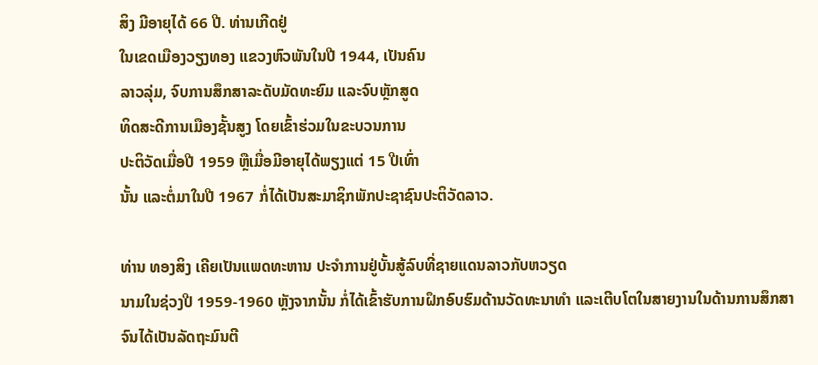ສິງ ມີອາຍຸໄດ້ 66 ປີ. ທ່ານເກີດຢູ່
ໃນເຂດເມືອງວຽງທອງ ແຂວງຫົວພັນໃນປີ 1944, ເປັນຄົນ
ລາວລຸ່ມ, ຈົບການສຶກສາລະດັບມັດທະຍົມ ແລະຈົບຫຼັກສູດ
ທິດສະດີການເມືອງຊັ້ນສູງ ໂດຍເຂົ້າຮ່ວມໃນຂະບວນການ
ປະຕິວັດເມື່ອປີ 1959 ຫຼືເມື່ອມີອາຍຸໄດ້ພຽງແຕ່ 15 ປີເທົ່າ
ນັ້ນ ແລະຕໍ່ມາໃນປີ 1967 ກໍ່ໄດ້ເປັນສະມາຊິກພັກປະຊາຊົນປະຕິວັດລາວ.

ທ່ານ ທອງສິງ ເຄີຍເປັນແພດທະຫານ ປະຈຳການຢູ່ບັ້ນສູ້ລົບທີ່ຊາຍແດນລາວກັບຫວຽດ
ນາມໃນຊ່ວງປີ 1959-1960 ຫຼັງຈາກນັ້ນ ກໍ່ໄດ້ເຂົ້າຮັບການຝຶກອົບຮົມດ້ານວັດທະນາທໍາ ແລະເຕີບໂຕໃນສາຍງານໃນດ້ານການສຶກສາ ຈົນໄດ້ເປັນລັດຖະມົນຕີ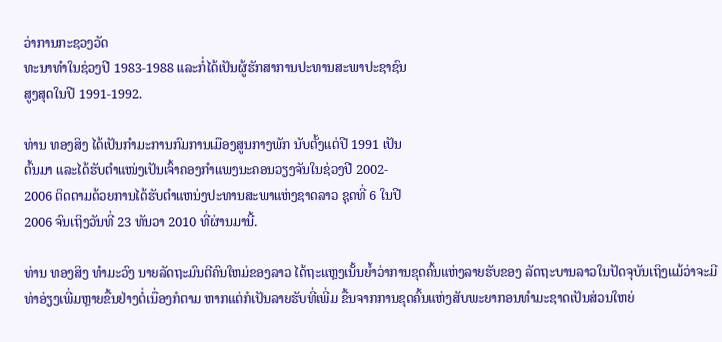ວ່າການກະຊວງວັດ
ທະນາທຳໃນຊ່ວງປີ 1983-1988 ແລະກໍ່ໄດ້ເປັນຜູ້ຮັກສາການປະທານສະພາປະຊາຊົນ
ສູງສຸດໃນປີ 1991-1992.

ທ່ານ ທອງສິງ ໄດ້ເປັນກຳມະການກົມການເມືອງສູນກາງພັກ ນັບຕັ້ງແຕ່ປີ 1991 ເປັນ
ຕົ້ນມາ ແລະໄດ້ຮັບຕຳແໜ່ງເປັນເຈົ້າຄອງກຳແພງນະຄອນວຽງຈັນໃນຊ່ວງປີ 2002-
2006 ຕິດຕາມດ້ວຍການໄດ້ຮັບຕໍາແຫນ່ງປະທານສະພາແຫ່ງຊາດລາວ ຊຸດທີ່ 6 ໃນປີ
2006 ຈົນເຖິງວັນທີ່ 23 ທັນວາ 2010 ທີ່ຜ່ານມານີ້.

ທ່ານ ທອງສິງ ທໍາມະວົງ ນາຍລັດຖະມົນຕີຄົນໃຫມ່ຂອງລາວ ໄດ້ຖະແຫຼງເນັ້ນຍໍ້າວ່າການຂຸດຄົ້ນແຫ່ງລາຍຮັບຂອງ ລັດຖະບານລາວໃນປັດຈຸບັນເຖິງແມ້ວ່າຈະມີທ່າອ່ຽງເພີ່ມຫຼາຍຂື້ນຢ່າງຕໍ່ເນື່ອງກໍຕາມ ຫາກແຕ່ກໍເປັນລາຍຮັບທີ່ເພີ່ມ ຂື້ນຈາກການຂຸດຄົ້ນແຫ່ງສັບພະຍາກອນທຳມະຊາດເປັນສ່ວນໃຫຍ່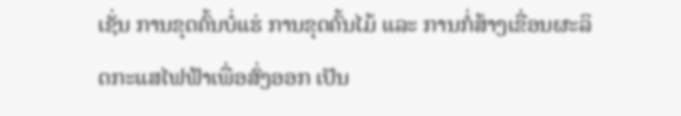ເຊັ່ນ ການຂຸດຄົ້ນບໍ່ແຮ່ ການຂຸດຄົ້ນໄມ້ ແລະ ການກໍ່ສ້າງເຂື່ອນຜະລິດກະແສໄຟຟ້າເພື່ອສົ່ງອອກ ເປັນ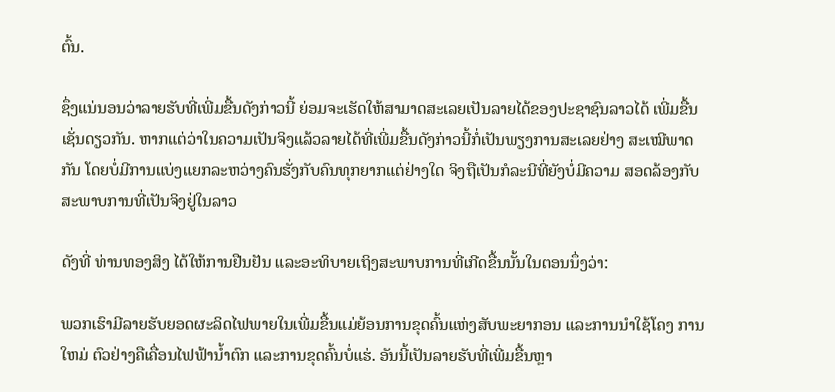ຕົ້ນ.

ຊຶ່ງແນ່ນອນວ່າລາຍຮັບທີ່ເພີ່ມຂື້ນດັງກ່າວນີ້ ຍ່ອມຈະເຮັດໃຫ້ສາມາດສະເລຍເປັນລາຍໄດ້ຂອງປະຊາຊົນລາວໄດ້ ເພີ່ມຂື້ນເຊັ່ນດຽວກັນ. ຫາກແຕ່ວ່າໃນຄວາມເປັນຈິງແລ້ວລາຍໄດ້ທີ່ເພີ່ມຂື້ນດັງກ່າວນີ້ກໍ່ເປັນພຽງການສະເລຍຢ່າງ ສະເໝີພາດກັນ ໂດຍບໍ່ມີການແບ່ງແຍກລະຫວ່າງຄົນຮັ່ງກັບຄົນທຸກຍາກແຕ່ຢ່າງໃດ ຈິງຖືເປັນກໍລະນີທີ່ຍັງບໍ່ມີຄວາມ ສອດລ້ອງກັບສະພາບການທີ່ເປັນຈິງຢູ່ໃນລາວ

ດັງທີ່ ທ່ານທອງສິງ ໄດ້ໃຫ້ການຢືນຢັນ ແລະອະທິບາຍເຖິງສະພາບການທີ່ເກີດຂື້ນນັ້ນໃນຕອນນຶ່ງວ່າ:

ພວກເຮົາມີລາຍຮັບຍອດຜະລິດໄຟພາຍໃນເພີ່ມຂື້ນແມ່ຍ້ອນການຂຸດຄົ້ນແຫ່ງສັບພະຍາກອນ ແລະການນຳໃຊ້ໂຄງ ການໃຫມ່ ຕົວຢ່າງຄືເຄື່ອນໄຟຟ້ານໍ້າຕົກ ແລະການຂຸດຄົ້ນບໍ່ແຮ່. ອັນນີ້ເປັນລາຍຮັບທີ່ເພີ່ມຂື້ນຫຼາ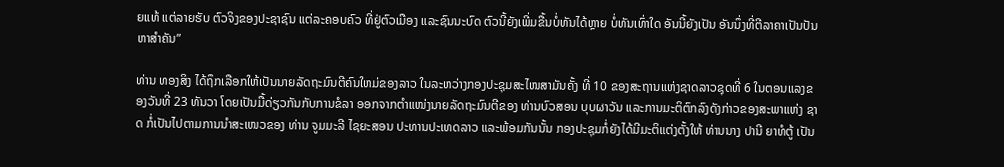ຍແທ້ ແຕ່ລາຍຮັບ ຕົວຈິງຂອງປະຊາຊົນ ແຕ່ລະຄອບຄົວ ທີ່ຢູ່ຕົວເມືອງ ແລະຊົນນະບົດ ຕົວນີ້ຍັງເພີ່ມຂື້ນບໍ່ທັນໄດ້ຫຼາຍ ບໍ່ທັນເທົ່າໃດ ອັນນີ້ຍັງເປັນ ອັນນຶ່ງທີ່ຕີລາຄາເປັນປັນຫາສຳຄັນ”

ທ່ານ ທອງສິງ ໄດ້ຖຶກເລືອກໃຫ້ເປັນນາຍລັດຖະມົນຕີຄົນໃຫມ່ຂອງລາວ ໃນລະຫວ່າງກອງປະຊຸມສະໄໜສາມັນຄັ້ງ ທີ່ 10 ຂອງສະຖານແຫ່ງຊາດລາວຊຸດທີ່ 6 ໃນຕອນແລງຂອງວັນທີ່ 23 ທັນວາ ໂດຍເປັນມື້ດ່ຽວກັນກັບການຂໍລາ ອອກຈາກຕຳແໜ່ງນາຍລັດຖະມົນຕີຂອງ ທ່ານບົວສອນ ບຸບຜາວັນ ແລະການມະຕິຕົກລົງດັງກ່າວຂອງສະພາແຫ່ງ ຊາດ ກໍ່ເປັນໄປຕາມການນຳສະເໜວຂອງ ທ່ານ ຈູມມະລີ ໄຊຍະສອນ ປະທານປະເທດລາວ ແລະພ້ອມກັນນັ້ນ ກອງປະຊຸມກໍ່ຍັງໄດ້ມີມະຕິແຕ່ງຕັ້ງໃຫ້ ທ່ານນາງ ປານີ ຍາທໍຕູ້ ເປັນ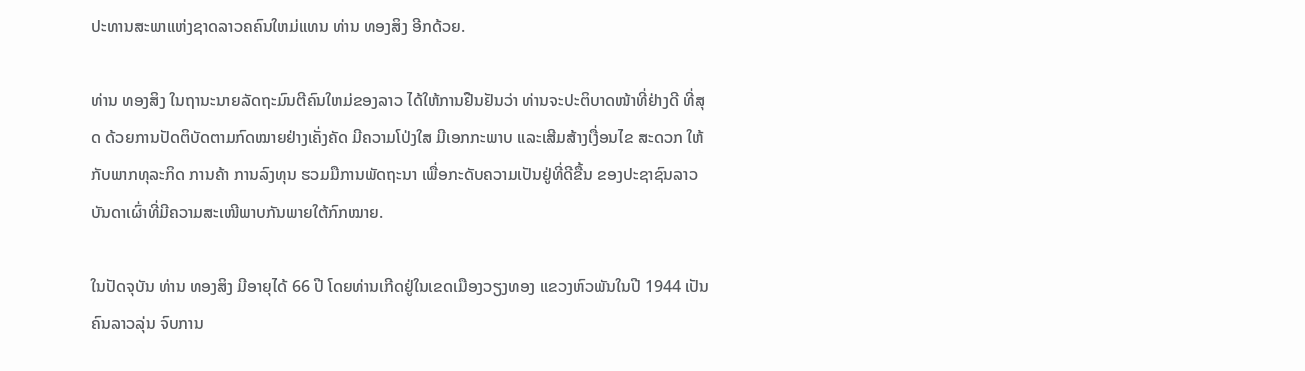ປະທານສະພາແຫ່ງຊາດລາວຄຄົນໃຫມ່ແທນ ທ່ານ ທອງສິງ ອີກດ້ວຍ.

ທ່ານ ທອງສິງ ໃນຖານະນາຍລັດຖະມົນຕີຄົນໃຫມ່ຂອງລາວ ໄດ້ໃຫ້ການຢືນຢັນວ່າ ທ່ານຈະປະຕິບາດໜ້າທີ່ຢ່າງດີ ທີ່ສຸດ ດ້ວຍການປັດຕິບັດຕາມກົດໝາຍຢ່າງເຄັ່ງຄັດ ມີຄວາມໂປ່ງໃສ ມີເອກກະພາບ ແລະເສີມສ້າງເງື່ອນໄຂ ສະດວກ ໃຫ້ກັບພາກທຸລະກິດ ການຄ້າ ການລົງທຸນ ຮວມມືການພັດຖະນາ ເພື່ອກະດັບຄວາມເປັນຢູ່ທີ່ດີຂື້ນ ຂອງປະຊາຊົນລາວບັນດາເຜົ່າທີ່ມີຄວາມສະເໜີພາບກັນພາຍໃຕ້ກົກໝາຍ.

ໃນປັດຈຸບັນ ທ່ານ ທອງສິງ ມີອາຍຸໄດ້ 66 ປີ ໂດຍທ່ານເກີດຢູ່ໃນເຂດເມືອງວຽງທອງ ແຂວງຫົວພັນໃນປີ 1944 ເປັນຄົນລາວລຸ່ນ ຈົບການ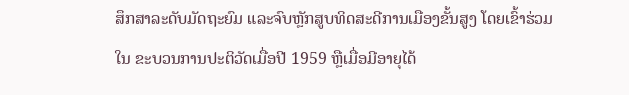ສຶກສາລະດັບມັດຖະຍົມ ແລະຈົບຫຼັກສູບທິດສະດີການເມືອງຂັ້ນສູງ ໂດຍເຂົ້າຮ່ວມໃນ ຂະບວນການປະຕິວັດເມື່ອປີ 1959 ຫຼືເມື່ອມີອາຍຸໄດ້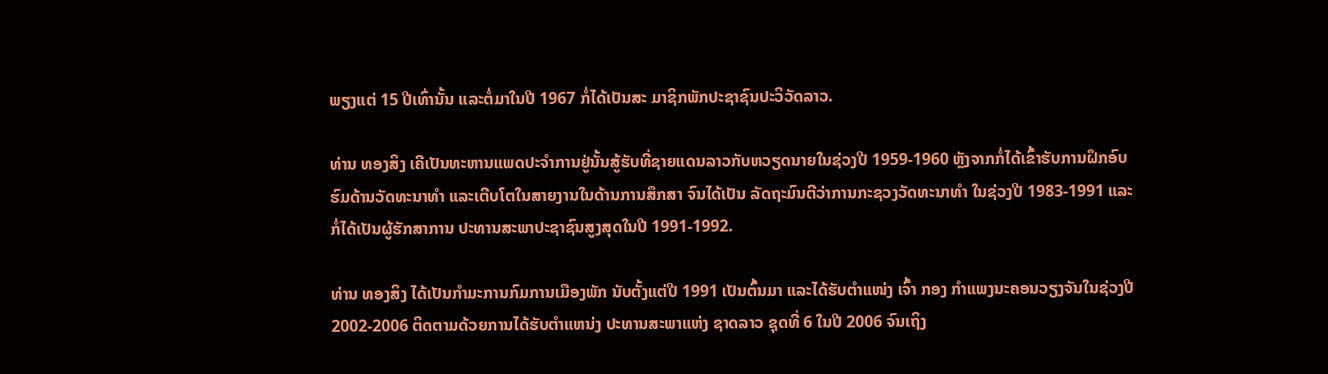ພຽງແຕ່ 15 ປີເທົ່ານັ້ນ ແລະຕໍ່ມາໃນປີ 1967 ກໍ່ໄດ້ເປັນສະ ມາຊິກພັກປະຊາຊົນປະວິວັດລາວ.

ທ່ານ ທອງສິງ ເຄີເປັນທະຫານແພດປະຈຳການຢູ່ນັ້ນສູ້ຮັບທີ່ຊາຍແດນລາວກັບຫວຽດນາຍໃນຊ່ວງປີ 1959-1960 ຫຼັງຈາກກໍ່ໄດ້ເຂົ້າຮັບການຝຶກອົບຮົມດ້ານວັດທະນາທຳ ແລະເຕີບໂຕໃນສາຍງານໃນດ້ານການສຶກສາ ຈົນໄດ້ເປັນ ລັດຖະມົນຕີວ່າການກະຊວງວັດທະນາທຳ ໃນຊ່ວງປີ 1983-1991 ແລະກໍ່ໄດ້ເປັນຜູ້ຮັກສາການ ປະທານສະພາປະຊາຊົນສູງສຸດໃນປີ 1991-1992.

ທ່ານ ທອງສິງ ໄດ້ເປັນກຳມະການກົມການເມືອງພັກ ນັບຕັ້ງແຕ່ປີ 1991 ເປັນຕົ້ນມາ ແລະໄດ້ຮັບຕຳແໜ່ງ ເຈົ້າ ກອງ ກຳແພງນະຄອນວຽງຈັນໃນຊ່ວງປີ 2002-2006 ຕິດຕາມດ້ວຍການໄດ້ຮັບຕໍາແຫນ່ງ ປະທານສະພາແຫ່ງ ຊາດລາວ ຊຸດທີ່ 6 ໃນປີ 2006 ຈົນເຖິງ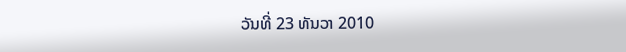ວັນທີ່ 23 ທັນວາ 2010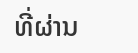ທີ່ຜ່ານ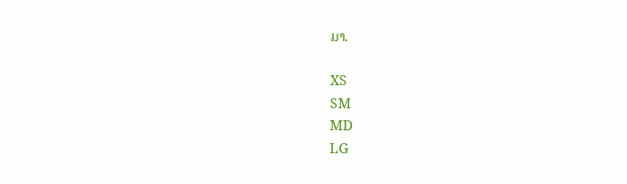ມາ.

XS
SM
MD
LG